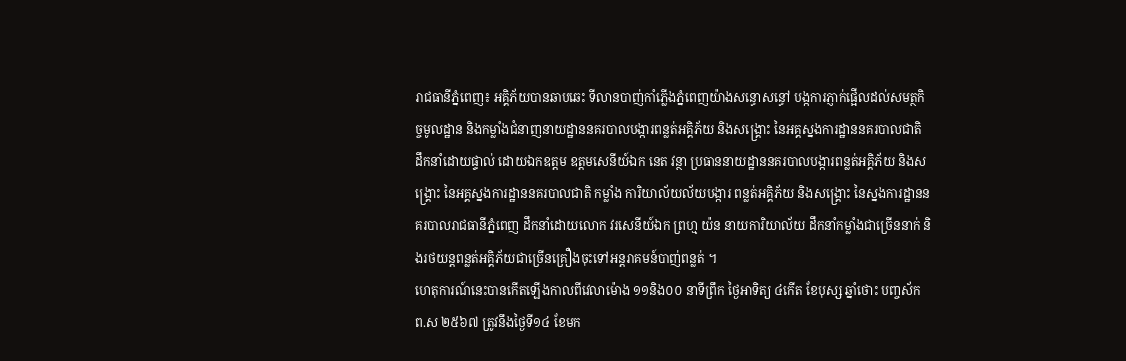រាជធានីភ្នំពេញ៖ អគ្គិភ័យបានឆាបឆេះ ទីលានបាញ់កាំភ្លើងភ្នំពេញយ៉ាងសន្ធោសន្ធៅ បង្កការភ្ញាក់ផ្អើលដល់សមត្ថកិច្ចមូលដ្ឋាន និងកម្លាំងជំនាញនាយដ្ឋាននគរបាលបង្ការពន្លត់អគ្គិភ័យ និងសង្គ្រោះ នៃអគ្គស្នងការដ្ឋាននគរបាលជាតិ ដឹកនាំដោយផ្ទាល់ ដោយឯកឧត្តម ឧត្តមសេនីយ៍ឯក នេត វន្ថា ប្រធាននាយដ្ឋាននគរបាលបង្ការពន្លត់អគ្គិភ័យ និងសង្គ្រោះ នៃអគ្គស្នងការដ្ឋាននគរបាលជាតិ កម្លាំង ការិយាល័យល័យបង្ការ ពន្លត់អគ្គិភ័យ និងសង្គ្រោះ នៃស្នងការដ្ឋាននគរបាលរាជធានីភ្នំពេញ ដឹកនាំដោយលោក វរសេនីយ៍ឯក ព្រហ្ម យ៉ន នាយការិយាល័យ ដឹកនាំកម្លាំងជាច្រើននាក់ និងរថយន្តពន្លត់អគ្គិភ័យជាច្រើនគ្រឿងចុះទៅអន្តរាគមន៍បាញ់ពន្លត់ ។
ហេតុការណ៍នេះបានកើតឡើងកាលពីវេលាម៉ោង ១១និង០០ នាទីព្រឹក ថ្ងៃអាទិត្យ ៤កើត ខែបុស្ស ឆ្នាំថោះ បញ្ចស័ក ព.ស ២៥៦៧ ត្រូវនឹងថ្ងៃទី១៤ ខែមក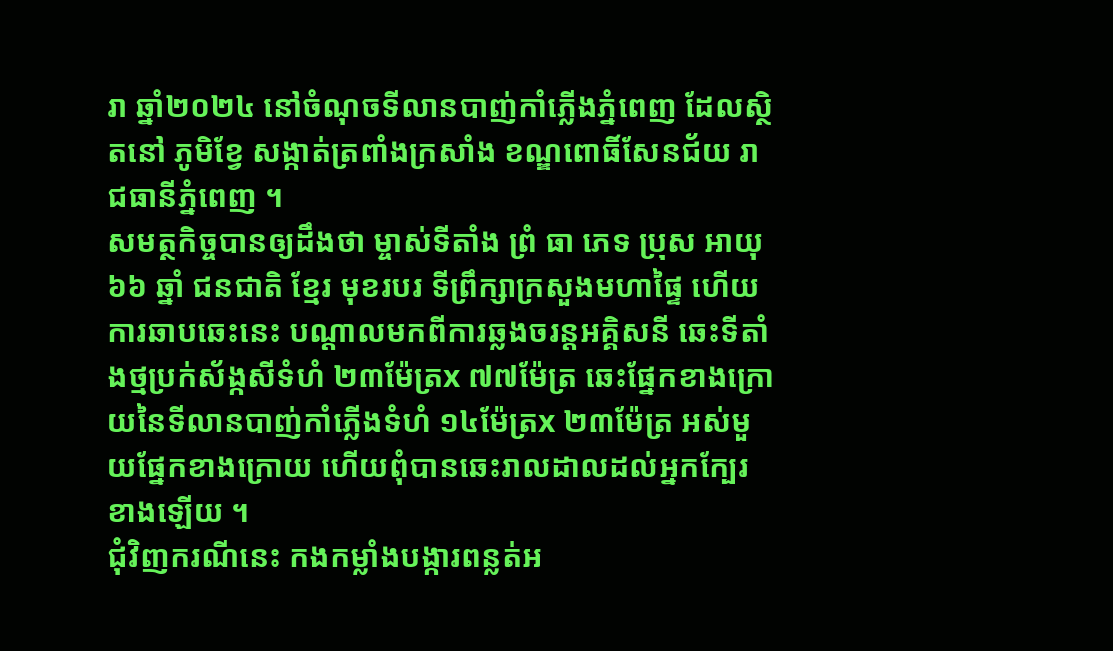រា ឆ្នាំ២០២៤ នៅចំណុចទីលានបាញ់កាំភ្លើងភ្នំពេញ ដែលស្ថិតនៅ ភូមិខ្វែ សង្កាត់ត្រពាំងក្រសាំង ខណ្ឌពោធិ៍សែនជ័យ រាជធានីភ្នំពេញ ។
សមត្ថកិច្ចបានឲ្យដឹងថា ម្ចាស់ទីតាំង ព្រំ ធា ភេទ ប្រុស អាយុ ៦៦ ឆ្នាំ ជនជាតិ ខ្មែរ មុខរបរ ទីព្រឹក្សាក្រសួងមហាផ្ទៃ ហើយការឆាបឆេះនេះ បណ្ដាលមកពីការឆ្លងចរន្តអគ្គិសនី ឆេះទីតាំងថ្មប្រក់ស័ង្កសីទំហំ ២៣ម៉ែត្រx ៧៧ម៉ែត្រ ឆេះផ្នែកខាងក្រោយនៃទីលានបាញ់កាំភ្លើងទំហំ ១៤ម៉ែត្រx ២៣ម៉ែត្រ អស់មួយផ្នែកខាងក្រោយ ហើយពុំបានឆេះរាលដាលដល់អ្នកក្បែរខាងឡើយ ។
ជុំវិញករណីនេះ កងកម្លាំងបង្ការពន្លត់អ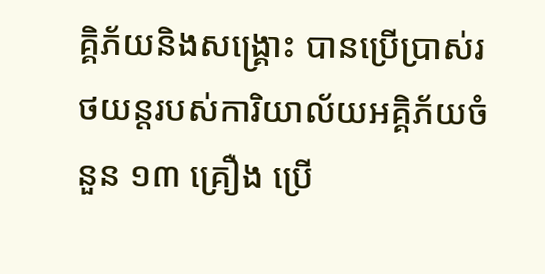គ្គិភ័យនិងសង្គ្រោះ បានប្រើប្រាស់រថយន្តរបស់ការិយាល័យអគ្គិភ័យចំនួន ១៣ គ្រឿង ប្រើ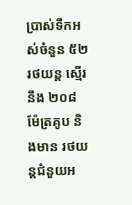ប្រាស់ទឹកអស់ចំនួន ៥២ រថយន្ត ស្មើរនឹង ២០៨ ម៉ែត្រគូប និងមាន រថយន្តជំនួយអ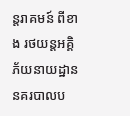ន្តរាគមន៍ ពីខាង រថយន្តអគ្គិភ័យនាយដ្ឋាននគរបាលប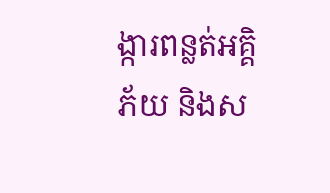ង្ការពន្លត់អគ្គិភ័យ និងស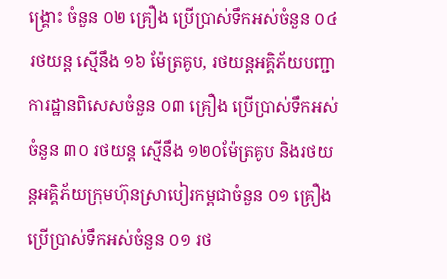ង្គ្រោះ ចំនួន ០២ គ្រឿង ប្រើប្រាស់ទឹកអស់ចំនួន ០៤ រថយន្ត ស្មើនឹង ១៦ ម៉ែត្រគូប, រថយន្តអគ្គិភ័យបញ្ជាការដ្ឋានពិសេសចំនួន ០៣ គ្រឿង ប្រើប្រាស់ទឹកអស់ចំនួន ៣០ រថយន្ត ស្មើនឹង ១២០ម៉ែត្រគូប និងរថយន្តអគ្គិភ័យក្រុមហ៊ុនស្រាបៀរកម្ពជាចំនួន ០១ គ្រឿង ប្រើប្រាស់ទឹកអស់ចំនួន ០១ រថ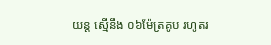យន្ត ស្មើនឹង ០៦ម៉ែត្រគូប រហូតរ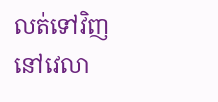លត់ទៅវិញ នៅវេលា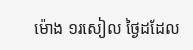ម៉ោង ១រសៀល ថ្ងៃដដែល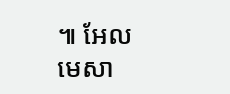៕ អែល មេសា